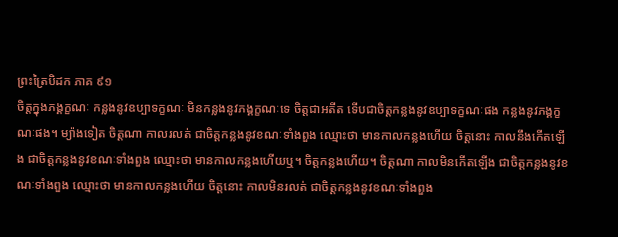ព្រះត្រៃបិដក ភាគ ៩១
ចិត្តក្នុងភង្គក្ខណៈ កន្លងនូវឧប្បាទក្ខណៈ មិនកន្លងនូវភង្គក្ខណៈទេ ចិត្តជាអតីត ទើបជាចិត្តកន្លងនូវឧប្បាទក្ខណៈផង កន្លងនូវភង្គក្ខណៈផង។ ម្យ៉ាងទៀត ចិត្តណា កាលរលត់ ជាចិត្តកន្លងនូវខណៈទាំងពួង ឈ្មោះថា មានកាលកន្លងហើយ ចិត្តនោះ កាលនឹងកើតឡើង ជាចិត្តកន្លងនូវខណៈទាំងពួង ឈ្មោះថា មានកាលកន្លងហើយឬ។ ចិត្តកន្លងហើយ។ ចិត្តណា កាលមិនកើតឡើង ជាចិត្តកន្លងនូវខណៈទាំងពួង ឈ្មោះថា មានកាលកន្លងហើយ ចិត្តនោះ កាលមិនរលត់ ជាចិត្តកន្លងនូវខណៈទាំងពួង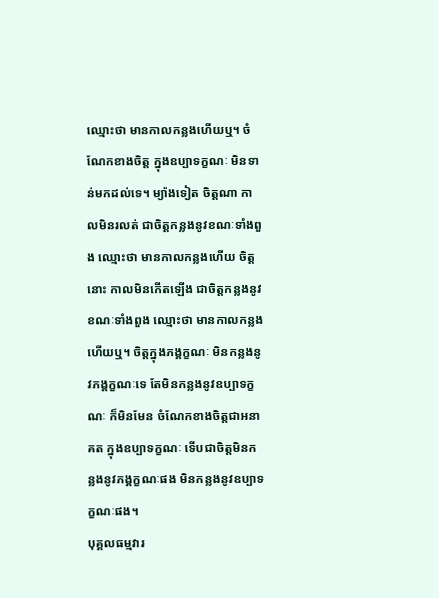ឈ្មោះថា មានកាលកន្លងហើយឬ។ ចំណែកខាងចិត្ត ក្នុងឧប្បាទក្ខណៈ មិនទាន់មកដល់ទេ។ ម្យ៉ាងទៀត ចិត្តណា កាលមិនរលត់ ជាចិត្តកន្លងនូវខណៈទាំងពួង ឈ្មោះថា មានកាលកន្លងហើយ ចិត្តនោះ កាលមិនកើតឡើង ជាចិត្តកន្លងនូវខណៈទាំងពួង ឈ្មោះថា មានកាលកន្លងហើយឬ។ ចិត្តក្នុងភង្គក្ខណៈ មិនកន្លងនូវភង្គក្ខណៈទេ តែមិនកន្លងនូវឧប្បាទក្ខណៈ ក៏មិនមែន ចំណែកខាងចិត្តជាអនាគត ក្នុងឧប្បាទក្ខណៈ ទើបជាចិត្តមិនកន្លងនូវភង្គក្ខណៈផង មិនកន្លងនូវឧប្បាទក្ខណៈផង។
បុគ្គលធម្មវារ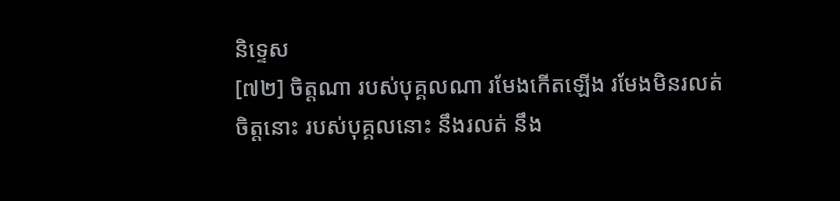និទ្ទេស
[៧២] ចិត្តណា របស់បុគ្គលណា រមែងកើតឡើង រមែងមិនរលត់ ចិត្តនោះ របស់បុគ្គលនោះ នឹងរលត់ នឹង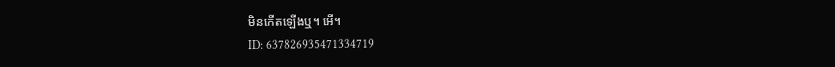មិនកើតឡើងឬ។ អើ។
ID: 637826935471334719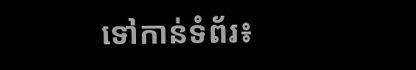ទៅកាន់ទំព័រ៖